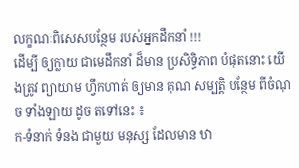លក្ខណៈពិសេសបន្ថែម របស់អ្នកដឹកនាំ !!!
ដើម្បី ឲ្យក្លាយ ជាមេដឹកនាំ ដ៏មាន ប្រសិទ្ធិភាព បំផុតនោះ យើងត្រូវ ព្យាយាម ហ្វឹកហាត់ ឲ្យមាន គុណ សម្បត្តិ បន្ថែម ពីចំណុច ទាំងឡាយ ដូច តទៅនេះ ៖
ក-ទំនាក់ ទំនង ជាមួយ មនុស្ស ដែលមាន ឋា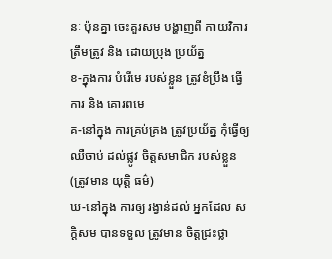នៈ ប៉ុនគ្នា ចេះគួរសម បង្ហាញពី កាយវិការ ត្រឹមត្រូវ និង ដោយប្រុង ប្រយ័ត្ន
ខ-ក្នុងការ បំរើមេ របស់ខ្លួន ត្រូវខំប្រឹង ធ្វើការ និង គោរពមេ
គ-នៅក្នុង ការគ្រប់គ្រង ត្រូវប្រយ័ត្ន កុំធ្វើឲ្យ ឈឺចាប់ ដល់ផ្លូវ ចិត្តសមាជិក របស់ខ្លួន (ត្រូវមាន យុត្តិ ធម៌)
ឃ-នៅក្នុង ការឲ្យ រង្វាន់ដល់ អ្នកដែល សក្តិសម បានទទួល ត្រូវមាន ចិត្តជ្រះថ្លា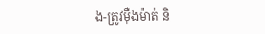ង-ត្រូវម៉ឺងម៉ាត់ និ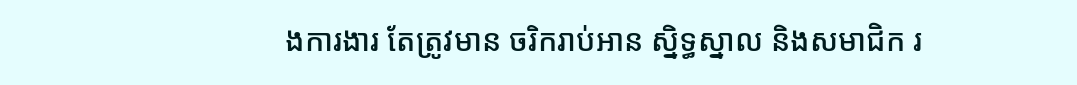ងការងារ តែត្រូវមាន ចរិករាប់អាន ស្និទ្ធស្នាល និងសមាជិក រ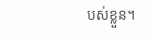បស់ខ្លួន។